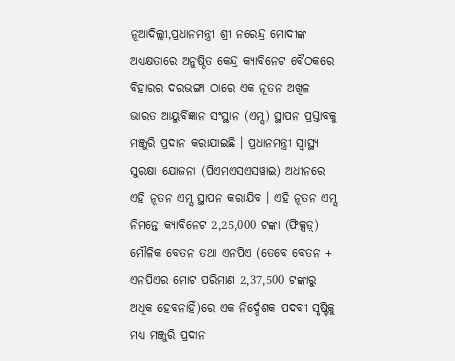ନୂଆଦିଲ୍ଲୀ,ପ୍ରଧାନମନ୍ତ୍ରୀ ଶ୍ରୀ ନରେନ୍ଦ୍ର ମୋଦୀଙ୍କ ଅଧ୍ୟକ୍ଷତାରେ ଅନୁଷ୍ଠିତ କେନ୍ଦ୍ର କ୍ୟାବିନେଟ ବୈଠକରେ ବିହାରର ଦରଭଙ୍ଗା ଠାରେ ଏକ ନୂତନ ଅଖିଳ ଭାରତ ଆୟୁର୍ବିଜ୍ଞାନ ସଂସ୍ଥାନ (ଏମ୍ସ) ସ୍ଥାପନ ପ୍ରସ୍ତାବକୁ ମଞ୍ଜୁରି ପ୍ରଦାନ କରାଯାଇଛି । ପ୍ରଧାନମନ୍ତ୍ରୀ ସ୍ୱାସ୍ଥ୍ୟ ସୁରକ୍ଷା ଯୋଜନା (ପିଏମଏସଏସୱାଇ) ଅଧୀନରେ ଏହି ନୂତନ ଏମ୍ସ ସ୍ଥାପନ କରାଯିବ । ଏହି ନୂତନ ଏମ୍ସ ନିମନ୍ତେ କ୍ୟାବିନେଟ 2,25,000 ଟଙ୍କା (ଫିକ୍ସଡ଼୍) ମୌଳିକ ବେତନ ତଥା ଏନପିଏ (ତେବେ ବେତନ + ଏନପିଏର ମୋଟ ପରିମାଣ 2,37,500 ଟଙ୍କାରୁ ଅଧିକ ହେବନାହିଁ)ରେ ଏକ ନିର୍ଦ୍ଦେଶକ ପଦବୀ ସୃଷ୍ଟିକୁ ମଧ୍ୟ ମଞ୍ଜୁରି ପ୍ରଦାନ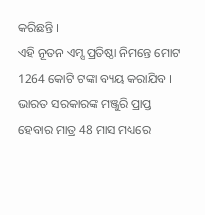କରିଛନ୍ତି ।
ଏହି ନୂତନ ଏମ୍ସ ପ୍ରତିଷ୍ଠା ନିମନ୍ତେ ମୋଟ 1264 କୋଟି ଟଙ୍କା ବ୍ୟୟ କରାଯିବ । ଭାରତ ସରକାରଙ୍କ ମଞ୍ଜୁରି ପ୍ରାପ୍ତ ହେବାର ମାତ୍ର 48 ମାସ ମଧ୍ୟରେ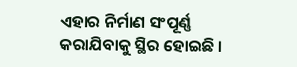ଏହାର ନିର୍ମାଣ ସଂପୂର୍ଣ୍ଣ କରାଯିବାକୁ ସ୍ଥିର ହୋଇଛି ।